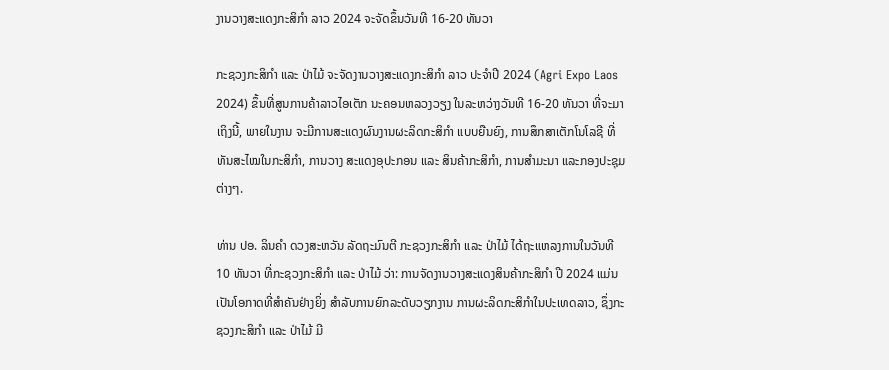ງານວາງສະແດງກະສິກຳ ລາວ 2024 ຈະຈັດຂຶ້ນວັນທີ 16-20 ທັນວາ

ກະຊວງກະສິກຳ ແລະ ປ່າໄມ້ ຈະຈັດງານວາງສະແດງກະສິກຳ ລາວ ປະຈຳປີ 2024 (Agri Expo Laos 2024) ຂຶ້ນທີ່ສູນການຄ້າລາວໄອເຕັກ ນະຄອນຫລວງວຽງ ໃນລະຫວ່າງວັນທີ 16-20 ທັນວາ ທີ່ຈະມາເຖິງນີ້, ພາຍໃນງານ ຈະມີການສະແດງຜົນງານຜະລິດກະສິກຳ ແບບຍືນຍົງ, ການສຶກສາເຕັກໂນໂລຊີ ທີ່ທັນສະໄໝໃນກະສິກຳ, ການວາງ ສະແດງອຸປະກອນ ແລະ ສິນຄ້າກະສິກຳ, ການສຳມະນາ ແລະກອງປະຊຸມຕ່າງໆ.

ທ່ານ ປອ. ລິນຄໍາ ດວງສະຫວັນ ລັດຖະມົນຕີ ກະຊວງກະສິກໍາ ແລະ ປ່າໄມ້ ໄດ້ຖະແຫລງການໃນວັນທີ 10 ທັນວາ ທີ່ກະຊວງກະສິກຳ ແລະ ປ່າໄມ້ ວ່າ: ການຈັດງານວາງສະແດງສິນຄ້າກະສິກຳ ປີ 2024 ແມ່ນເປັນໂອກາດທີ່ສຳຄັນຢ່າງຍິ່ງ ສໍາລັບການຍົກລະດັບວຽກງານ ການຜະລິດກະສິກຳໃນປະເທດລາວ, ຊຶ່ງກະຊວງກະສິກໍາ ແລະ ປ່າໄມ້ ມີ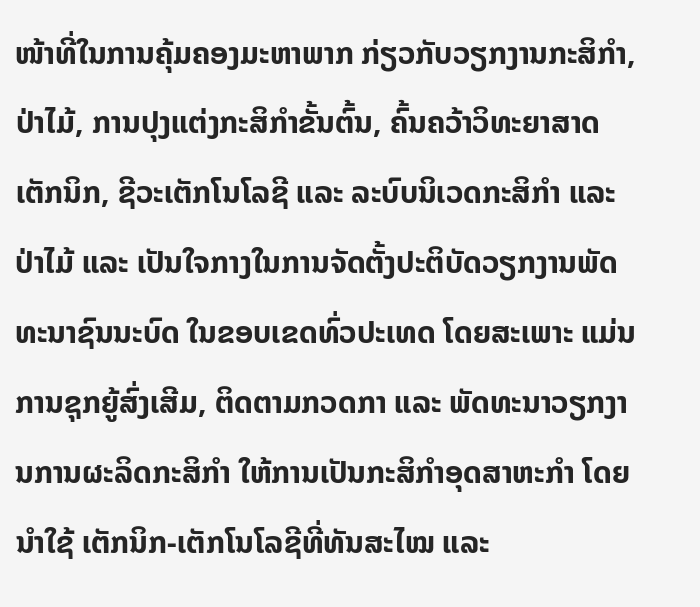ໜ້າທີ່ໃນການຄຸ້ມຄອງມະຫາພາກ ກ່ຽວກັບວຽກງານກະສິກຳ, ປ່າໄມ້, ການປຸງແຕ່ງກະສິກຳຂັ້ນຕົ້ນ, ຄົ້ນຄວ້າວິທະຍາສາດເຕັກນິກ, ຊີວະເຕັກໂນໂລຊີ ແລະ ລະບົບນິເວດກະສິກຳ ແລະ ປ່າໄມ້ ແລະ ເປັນໃຈກາງໃນການຈັດຕັ້ງປະຕິບັດວຽກງານພັດທະນາຊົນນະບົດ ໃນຂອບເຂດທົ່ວປະເທດ ໂດຍສະເພາະ ແມ່ນ ການຊຸກຍູ້ສົ່ງເສີມ, ຕິດຕາມກວດກາ ແລະ ພັດທະນາວຽກງານການຜະລິດກະສິກໍາ ໃຫ້ການເປັນກະສິກຳອຸດສາຫະກຳ ໂດຍນຳໃຊ້ ເຕັກນິກ-ເຕັກໂນໂລຊີທີ່ທັນສະໄໝ ແລະ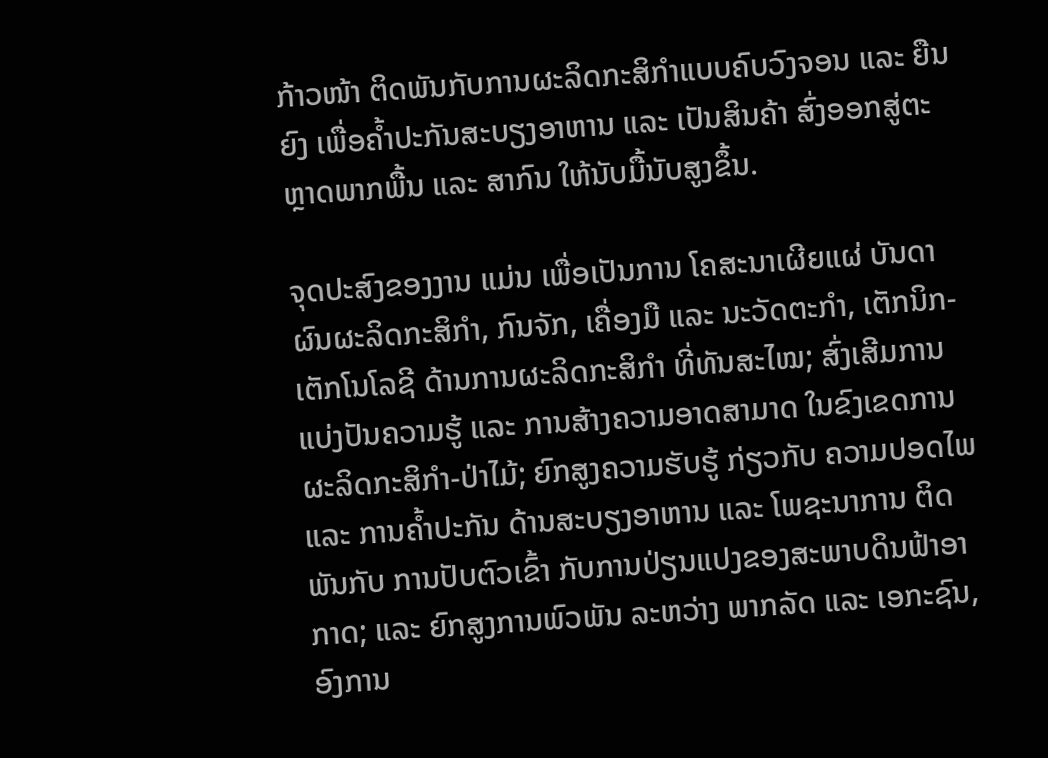ກ້າວໜ້າ ຕິດພັນກັບການຜະລິດກະສິກຳແບບຄົບວົງຈອນ ແລະ ຍືນຍົງ ເພື່ອຄໍ້າປະກັນສະບຽງອາຫານ ແລະ ເປັນສິນຄ້າ ສົ່ງອອກສູ່ຕະຫຼາດພາກພື້ນ ແລະ ສາກົນ ໃຫ້ນັບມື້ນັບສູງຂຶ້ນ.

ຈຸດປະສົງຂອງງານ ແມ່ນ ເພື່ອເປັນການ ໂຄສະນາເຜີຍແຜ່ ບັນດາ ຜົນຜະລິດກະສິກຳ, ກົນຈັກ, ເຄື່ອງມື ແລະ ນະວັດຕະກຳ, ເຕັກນິກ-ເຕັກໂນໂລຊີ ດ້ານການຜະລິດກະສິກໍາ ທີ່ທັນສະໄໝ; ສົ່ງເສີມການແບ່ງປັນຄວາມຮູ້ ແລະ ການສ້າງຄວາມອາດສາມາດ ໃນຂົງເຂດການຜະລິດກະສິກຳ-ປ່າໄມ້; ຍົກສູງຄວາມຮັບຮູ້ ກ່ຽວກັບ ຄວາມປອດໄພ ແລະ ການຄ້ຳປະກັນ ດ້ານສະບຽງອາຫານ ແລະ ໂພຊະນາການ ຕິດພັນກັບ ການປັບຕົວເຂົ້າ ກັບການປ່ຽນແປງຂອງສະພາບດິນຟ້າອາກາດ; ແລະ ຍົກສູງການພົວພັນ ລະຫວ່າງ ພາກລັດ ແລະ ເອກະຊົນ, ອົງການ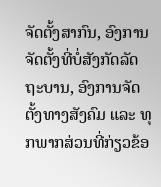ຈັດຕັ້ງສາກົນ, ອົງການຈັດຕັ້ງທີ່ບໍ່ສັງກັດລັດຖະບານ, ອົງການຈັດຕັ້ງທາງສັງຄົມ ແລະ ທຸກພາກສ່ວນທີ່ກ່ຽວຂ້ອ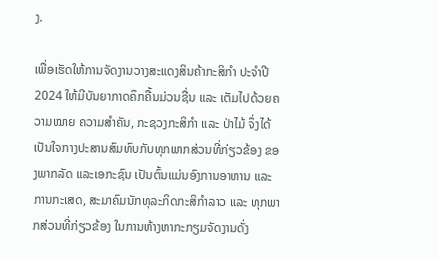ງ.

ເພື່ອເຮັດໃຫ້ການຈັດງານວາງສະແດງສິນຄ້າກະສິກຳ ປະຈໍາປີ 2024 ໃຫ້ມີບັນຍາກາດຄຶກຄື້ນມ່ວນຊື່ນ ແລະ ເຕັມໄປດ້ວຍຄວາມໝາຍ ຄວາມສໍາຄັນ, ກະຊວງກະສິກໍາ ແລະ ປ່າໄມ້ ຈຶ່ງໄດ້ເປັນໃຈກາງປະສານສົມທົບກັບທຸກພາກສ່ວນທີ່ກ່ຽວຂ້ອງ ຂອງພາກລັດ ແລະເອກະຊົນ ເປັນຕົ້ນແມ່ນອົງການອາຫານ ແລະ ການກະເສດ, ສະມາຄົມນັກທຸລະກິດກະສິກໍາລາວ ແລະ ທຸກພາກສ່ວນທີ່ກ່ຽວຂ້ອງ ໃນການຫ້າງຫາກະກຽມຈັດງານດັ່ງ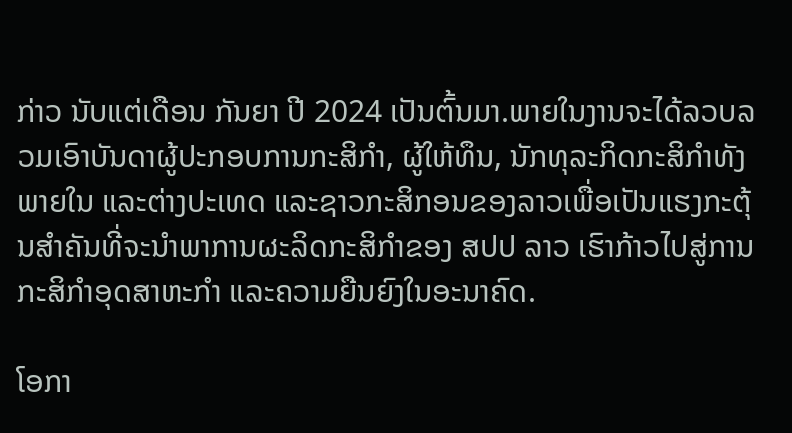ກ່າວ ນັບແຕ່ເດືອນ ກັນຍາ ປີ 2024 ເປັນຕົ້ນມາ.ພາຍໃນງານຈະໄດ້ລວບລວມເອົາບັນດາຜູ້ປະກອບການກະສິກໍາ, ຜູ້ໃຫ້ທຶນ, ນັກທຸລະກິດກະສິກໍາທັງພາຍໃນ ແລະຕ່າງປະເທດ ແລະຊາວກະສິກອນຂອງລາວເພື່ອເປັນແຮງກະຕຸ້ນສໍາຄັນທີ່ຈະນໍາພາການຜະລິດກະສິກໍາຂອງ ສປປ ລາວ ເຮົາກ້າວໄປສູ່ການກະສິກຳອຸດສາຫະກຳ ແລະຄວາມຍືນຍົງໃນອະນາຄົດ.

ໂອກາ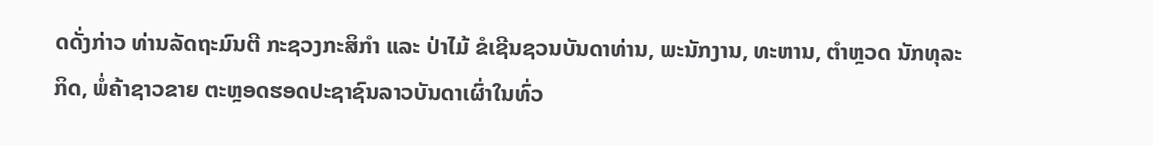ດດັ່ງກ່າວ ທ່ານລັດຖະມົນຕີ ກະຊວງກະສິກໍາ ແລະ ປ່າໄມ້ ຂໍເຊີນຊວນບັນດາທ່ານ, ພະນັກງານ, ທະຫານ, ຕຳຫຼວດ ນັກທຸລະກິດ, ພໍ່ຄ້າຊາວຂາຍ ຕະຫຼອດຮອດປະຊາຊົນລາວບັນດາເຜົ່າໃນທົ່ວ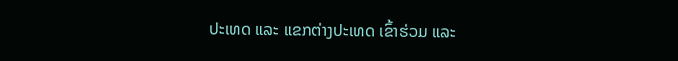ປະເທດ ແລະ ແຂກຕ່າງປະເທດ ເຂົ້າຮ່ວມ ແລະ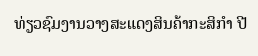ທ່ຽວຊົມງານວາງສະແດງສິນຄ້າກະສິກຳ ປີ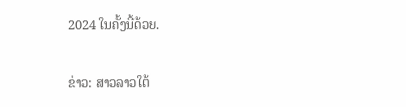2024 ໃນຄັ້ງນີ້ດ້ວຍ.

ຂ່າວ: ສາວລາວໃຕ້